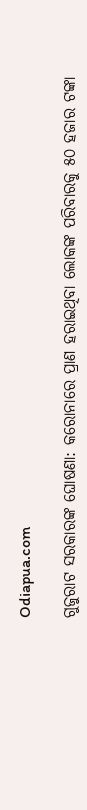Odiapua.com

ଗୁଜୁରାଟ ସରକାରଙ୍କ ଘୋଷଣା: କରୋନାରେ ପ୍ରାଣ ହରାଇଥିବା ଲୋକଙ୍କ ପରିବାରକୁ ୫୦ ହଜାର ଟଙ୍କା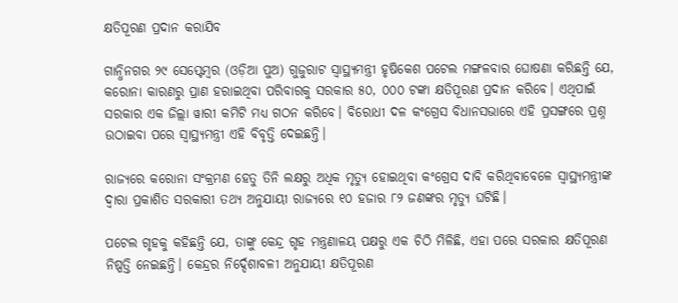କ୍ଷତିପୂରଣ ପ୍ରଦାନ କରାଯିବ

ଗାନ୍ଧିନଗର ୨୯ ସେପ୍ଟେମ୍ବର (ଓଡ଼ିଆ ପୁଅ) ଗୁଜୁରାଟ ସ୍ୱାସ୍ଥ୍ୟମନ୍ତ୍ରୀ ହୃଷିକେଶ ପଟେଲ ମଙ୍ଗଳବାର ଘୋଷଣା କରିଛନ୍ତି ଯେ, କରୋନା କାରଣରୁ ପ୍ରାଣ ହରାଇଥିବା ପରିବାରକୁ ସରକାର ୫୦, ୦୦୦ ଟଙ୍କା କ୍ଷତିପୂରଣ ପ୍ରଦାନ କରିବେ। ଏଥିପାଇଁ ସରକାର ଏକ ଜିଲ୍ଲା ୱାରୀ କମିଟି ମଧ୍ୟ ଗଠନ କରିବେ। ବିରୋଧୀ ଦଳ କଂଗ୍ରେସ ବିଧାନସଭାରେ ଏହି ପ୍ରସଙ୍ଗରେ ପ୍ରଶ୍ନ ଉଠାଇବା ପରେ ସ୍ୱାସ୍ଥ୍ୟମନ୍ତ୍ରୀ ଏହି ବିବୃତ୍ତି ଦେଇଛନ୍ତି।

ରାଜ୍ୟରେ କରୋନା ସଂକ୍ରମଣ ହେତୁ ତିନି ଲକ୍ଷରୁ ଅଧିକ ମୃତ୍ୟୁ ହୋଇଥିବା କଂଗ୍ରେସ ଦାବି କରିଥିବାବେଳେ ସ୍ୱାସ୍ଥ୍ୟମନ୍ତ୍ରୀଙ୍କ ଦ୍ୱାରା ପ୍ରକାଶିତ ସରକାରୀ ତଥ୍ୟ ଅନୁଯାୟୀ ରାଜ୍ୟରେ ୧୦ ହଜାର ୮୨ ଜଣଙ୍କର ମୃତ୍ୟୁ ଘଟିଛି।

ପଟେଲ ଗୃହକୁ କହିଛନ୍ତି ଯେ, ତାଙ୍କୁ କେନ୍ଦ୍ର ଗୃହ ମନ୍ତ୍ରଣାଳୟ ପକ୍ଷରୁ ଏକ ଚିଠି ମିଳିଛି, ଏହା ପରେ ସରକାର କ୍ଷତିପୂରଣ ନିଷ୍ପତ୍ତି ନେଇଛନ୍ତି। କେନ୍ଦ୍ରର ନିର୍ଦ୍ଦେଶାବଳୀ ଅନୁଯାୟୀ କ୍ଷତିପୂରଣ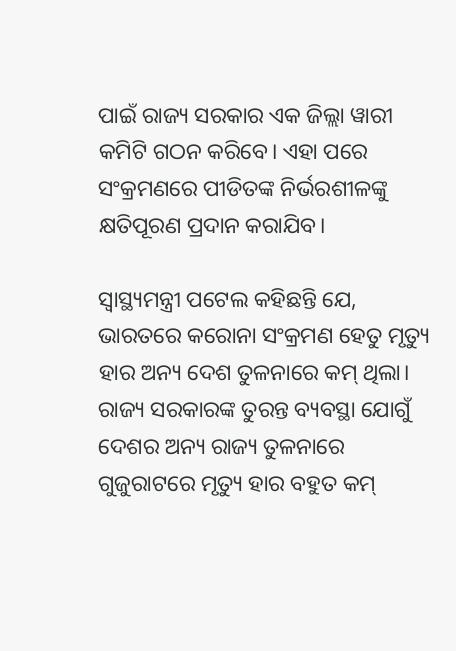ପାଇଁ ରାଜ୍ୟ ସରକାର ଏକ ଜିଲ୍ଲା ୱାରୀ କମିଟି ଗଠନ କରିବେ। ଏହା ପରେ ସଂକ୍ରମଣରେ ପୀଡିତଙ୍କ ନିର୍ଭରଶୀଳଙ୍କୁ କ୍ଷତିପୂରଣ ପ୍ରଦାନ କରାଯିବ।

ସ୍ୱାସ୍ଥ୍ୟମନ୍ତ୍ରୀ ପଟେଲ କହିଛନ୍ତି ଯେ, ଭାରତରେ କରୋନା ସଂକ୍ରମଣ ହେତୁ ମୃତ୍ୟୁ ହାର ଅନ୍ୟ ଦେଶ ତୁଳନାରେ କମ୍ ଥିଲା। ରାଜ୍ୟ ସରକାରଙ୍କ ତୁରନ୍ତ ବ୍ୟବସ୍ଥା ଯୋଗୁଁ ଦେଶର ଅନ୍ୟ ରାଜ୍ୟ ତୁଳନାରେ ଗୁଜୁରାଟରେ ମୃତ୍ୟୁ ହାର ବହୁତ କମ୍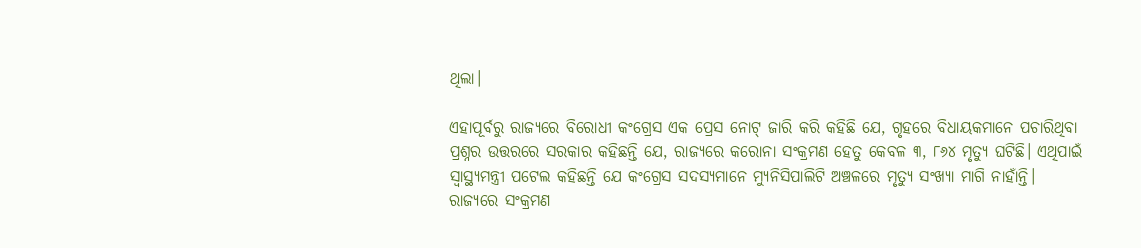ଥିଲା।

ଏହାପୂର୍ବରୁ ରାଜ୍ୟରେ ବିରୋଧୀ କଂଗ୍ରେସ ଏକ ପ୍ରେସ ନୋଟ୍ ଜାରି କରି କହିଛି ଯେ, ଗୃହରେ ବିଧାୟକମାନେ ପଚାରିଥିବା ପ୍ରଶ୍ନର ଉତ୍ତରରେ ସରକାର କହିଛନ୍ତି ଯେ, ରାଜ୍ୟରେ କରୋନା ସଂକ୍ରମଣ ହେତୁ କେବଳ ୩, ୮୬୪ ମୃତ୍ୟୁ ଘଟିଛି। ଏଥିପାଇଁ ସ୍ୱାସ୍ଥ୍ୟମନ୍ତ୍ରୀ ପଟେଲ କହିଛନ୍ତି ଯେ କଂଗ୍ରେସ ସଦସ୍ୟମାନେ ମ୍ୟୁନିସିପାଲିଟି ଅଞ୍ଚଳରେ ମୃତ୍ୟୁ ସଂଖ୍ୟା ମାଗି ନାହାଁନ୍ତି। ରାଜ୍ୟରେ ସଂକ୍ରମଣ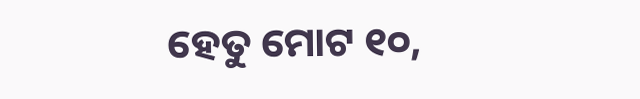ହେତୁ ମୋଟ ୧୦,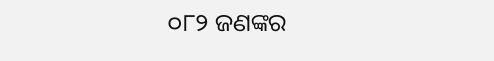୦୮୨ ଜଣଙ୍କର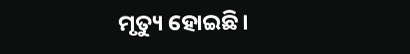ମୃତ୍ୟୁ ହୋଇଛି।